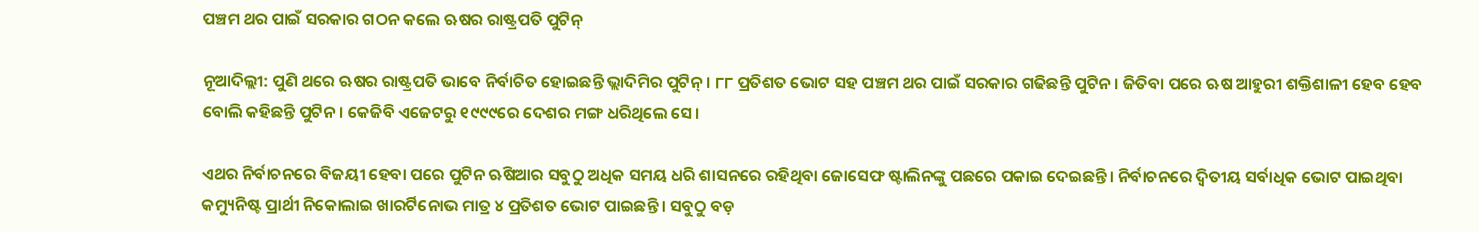ପଞ୍ଚମ ଥର ପାଇଁ ସରକାର ଗଠନ କଲେ ଋଷର ରାଷ୍ଟ୍ରପତି ପୁଟିନ୍‌

ନୂଆଦିଲ୍ଲୀ: ପୁଣି ଥରେ ଋଷର ରାଷ୍ଟ୍ରପତି ଭାବେ ନିର୍ବାଚିତ ହୋଇଛନ୍ତି ଭ୍ଲାଦିମିର ପୁଟିନ୍ । ୮୮ ପ୍ରତିଶତ ଭୋଟ ସହ ପଞ୍ଚମ ଥର ପାଇଁ ସରକାର ଗଢିଛନ୍ତି ପୁଟିନ । ଜିତିବା ପରେ ଋଷ ଆହୁରୀ ଶକ୍ତିଶାଳୀ ହେବ ହେବ ବୋଲି କହିଛନ୍ତି ପୁଟିନ। କେଜିବି ଏଜେଟରୁ ୧୯୯୯ରେ ଦେଶର ମଙ୍ଗ ଧରିଥିଲେ ସେ।

ଏଥର ନିର୍ବାଚନରେ ବିଜୟୀ ହେବା ପରେ ପୁଟିନ ଋଷିଆର ସବୁଠୁ ଅଧିକ ସମୟ ଧରି ଶାସନରେ ରହିଥିବା ଜୋସେଫ ଷ୍ଟାଲିନଙ୍କୁ ପଛରେ ପକାଇ ଦେଇଛନ୍ତି। ନିର୍ବାଚନରେ ଦ୍ୱିତୀୟ ସର୍ବାଧିକ ଭୋଟ ପାଇଥିବା କମ୍ୟୁନିଷ୍ଟ ପ୍ରାର୍ଥୀ ନିକୋଲାଇ ଖାରର୍ଟିନୋଭ ମାତ୍ର ୪ ପ୍ରତିଶତ ଭୋଟ ପାଇଛନ୍ତି । ସବୁଠୁ ବଡ଼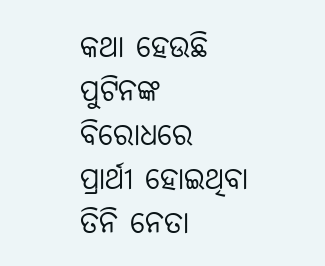କଥା ହେଉଛି ପୁଟିନଙ୍କ ବିରୋଧରେ ପ୍ରାର୍ଥୀ ହୋଇଥିବା ତିନି ନେତା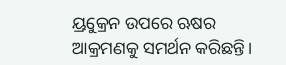ୟ୍ରୁକ୍ରେନ ଉପରେ ଋଷର ଆକ୍ରମଣକୁ ସମର୍ଥନ କରିଛନ୍ତି।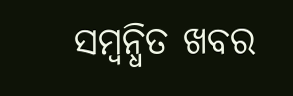ସମ୍ବନ୍ଧିତ ଖବର